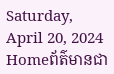Saturday, April 20, 2024
Homeព័ត៌មានជា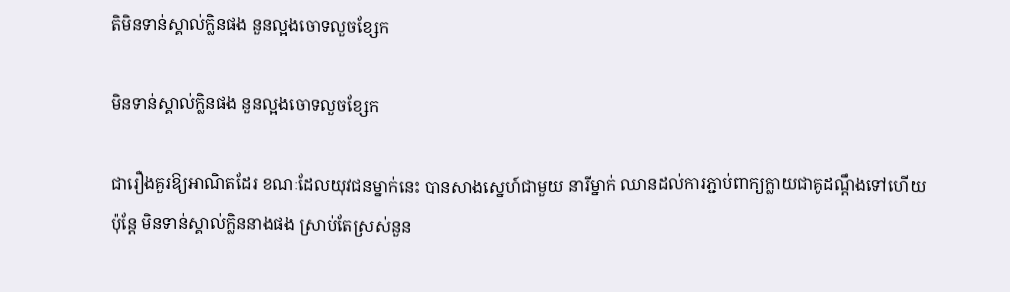តិមិនទាន់ស្គាល់ក្លិនផង នួនល្អងចោទលួចខ្សែក

មិនទាន់ស្គាល់ក្លិនផង នួនល្អងចោទលួចខ្សែក

ជារឿងគួរឱ្យអាណិតដែរ ខណៈដែលយុវជនម្នាក់នេះ បានសាងស្នេហ៍ជាមួយ នារីម្នាក់ ឈានដល់ការភ្ជាប់ពាក្យក្លាយជាគូដណ្តឹងទៅហើយ ប៉ុន្តែ មិនទាន់ស្គាល់ក្លិននាងផង ស្រាប់តែស្រស់នួន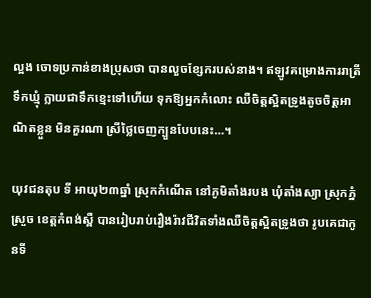ល្អង ចោទប្រកាន់ខាងប្រុសថា បានលួចខ្សែករបស់នាង។ ឥឡូវគម្រោងការរាត្រីទឹកឃ្មុំ ក្លាយជាទឹកខ្មេះទៅហើយ ទុកឱ្យអ្នកកំលោះ ឈឺចិត្តស្អិតទ្រូងតូចចិត្តអាណិតខ្លួន មិនគួរណា ស្រីថ្លៃចេញក្បួនបែបនេះ…។

យុវជនតុប ទី អាយុ២៣ឆ្នាំ ស្រុកកំណើត នៅភូមិតាំងរបង ឃុំតាំងស្យា ស្រុកភ្នំស្រួច ខេត្តកំពង់ស្ពឺ បានរៀបរាប់រឿងរ៉ាវជីវិតទាំងឈឺចិត្តស្អិតទ្រូងថា រូបគេជាកូនទី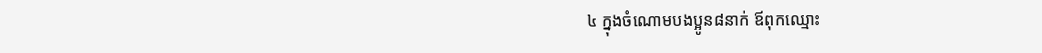៤ ក្នុងចំណោមបងប្អូន៨នាក់ ឪពុកឈ្មោះ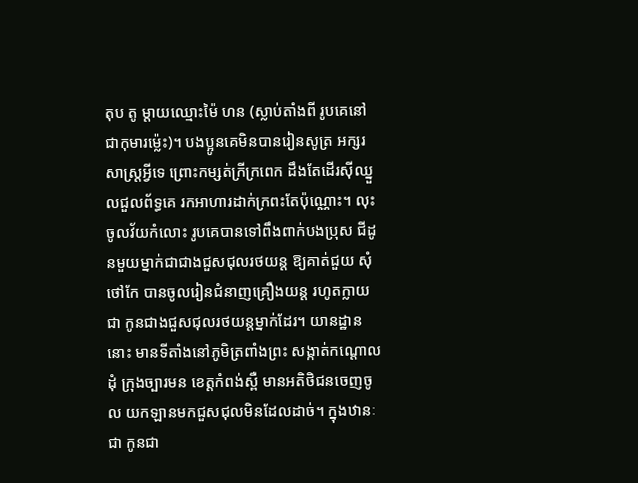តុប តូ ម្តាយឈ្មោះម៉ៃ ហន (ស្លាប់តាំងពី រូបគេនៅជាកុមារម៉្លេះ)។ បងប្អូនគេមិនបានរៀនសូត្រ អក្សរសាស្ត្រអ្វីទេ ព្រោះកម្សត់ក្រីក្រពេក ដឹងតែដើរស៊ីឈ្នួលជួលព័ទ្ធគេ រកអាហារដាក់ក្រពះតែប៉ុណ្ណោះ។ លុះចូលវ័យកំលោះ រូបគេបានទៅពឹងពាក់បងប្រុស ជីដូនមួយម្នាក់ជាជាងជួសជុលរថយន្ត ឱ្យគាត់ជួយ សុំថៅកែ បានចូលរៀនជំនាញគ្រឿងយន្ត រហូតក្លាយជា កូនជាងជួសជុលរថយន្តម្នាក់ដែរ។ យានដ្ឋាននោះ មានទីតាំងនៅភូមិត្រពាំងព្រះ សង្កាត់កណ្តោលដុំ ក្រុងច្បារមន ខេត្តកំពង់ស្ពឺ មានអតិថិជនចេញចូល យកឡានមកជួសជុលមិនដែលដាច់។ ក្នុងឋានៈជា កូនជា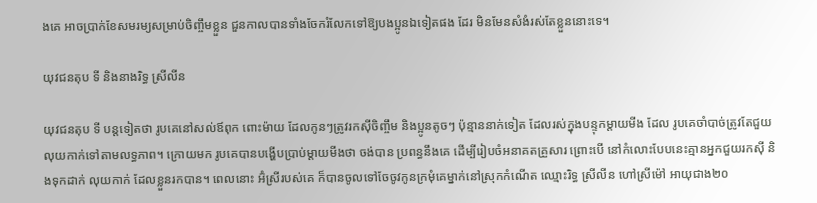ងគេ អាចប្រាក់ខែសមរម្យសម្រាប់ចិញ្ចឹមខ្លួន ជួនកាលបានទាំងចែករំលែកទៅឱ្យបងប្អូនឯទៀតផង ដែរ មិនមែនសំងំរស់តែខ្លួននោះទេ។

យុវជនតុប ទី និងនាងរិទ្ធ ស្រីលីន

យុវជនតុប ទី បន្តទៀតថា រូបគេនៅសល់ឪពុក ពោះម៉ាយ ដែលកូនៗត្រូវរកស៊ីចិញ្ចឹម និងប្អូនតូចៗ ប៉ុន្មាននាក់ទៀត ដែលរស់ក្នុងបន្ទុកម្តាយមីង ដែល រូបគេចាំបាច់ត្រូវតែជួយលុយកាក់ទៅតាមលទ្ធភាព។ ក្រោយមក រូបគេបានបង្ហើបប្រាប់ម្តាយមីងថា ចង់បាន ប្រពន្ធនឹងគេ ដើម្បីរៀបចំអនាគតគ្រួសារ ព្រោះបើ នៅកំលោះបែបនេះគ្មានអ្នកជួយរកស៊ី និងទុកដាក់ លុយកាក់ ដែលខ្លួនរកបាន។ ពេលនោះ អ៊ំស្រីរបស់គេ ក៏បានចូលទៅចែចូវកូនក្រមុំគេម្នាក់នៅស្រុកកំណើត ឈ្មោះរិទ្ធ ស្រីលីន ហៅស្រីម៉ៅ អាយុជាង២០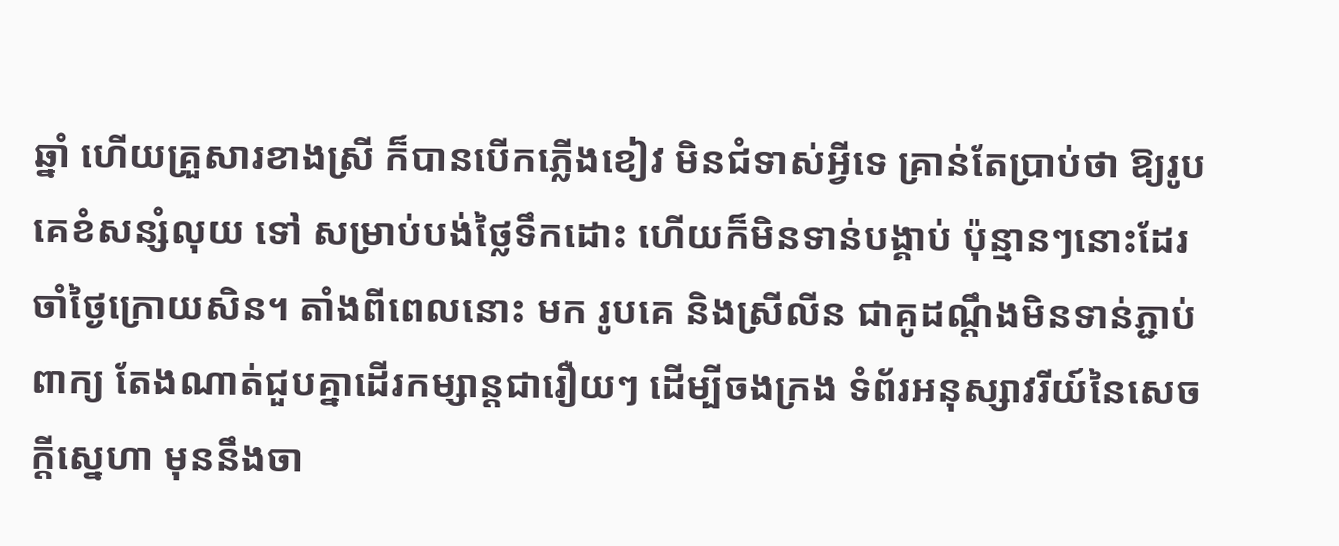ឆ្នាំ ហើយគ្រួសារខាងស្រី ក៏បានបើកភ្លើងខៀវ មិនជំទាស់អ្វីទេ គ្រាន់តែប្រាប់ថា ឱ្យរូបគេខំសន្សំលុយ ទៅ សម្រាប់បង់ថ្លៃទឹកដោះ ហើយក៏មិនទាន់បង្គាប់ ប៉ុន្មានៗនោះដែរ ចាំថ្ងៃក្រោយសិន។ តាំងពីពេលនោះ មក រូបគេ និងស្រីលីន ជាគូដណ្តឹងមិនទាន់ភ្ជាប់ពាក្យ តែងណាត់ជួបគ្នាដើរកម្សាន្តជារឿយៗ ដើម្បីចងក្រង ទំព័រអនុស្សាវរីយ៍នៃសេចក្តីស្នេហា មុននឹងចា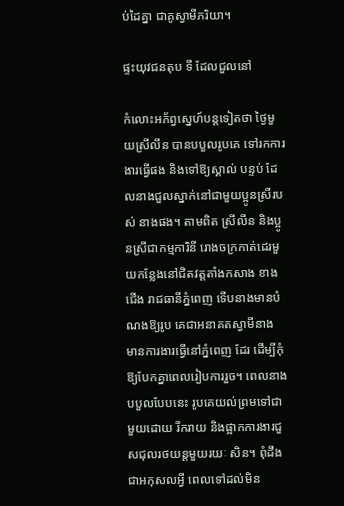ប់ដៃគ្នា ជាគូស្វាមីភរិយា។

ផ្ទះយុវជនតុប ទី ដែលជួលនៅ

កំលោះអភ័ព្វស្នេហ៍បន្តទៀតថា ថ្ងៃមួយស្រីលីន បានបបួលរូបគេ ទៅរកការងារធ្វើផង និងទៅឱ្យស្គាល់ បន្ទប់ ដែលនាងជួលស្នាក់នៅជាមួយប្អូនស្រីរបស់ នាងផង។ តាមពិត ស្រីលីន និងប្អូនស្រីជាកម្មការិនី រោងចក្រកាត់ដេរមួយកន្លែងនៅជិតវត្តតាំងកសាង ខាងជើង រាជធានីភ្នំពេញ ទើបនាងមានបំណងឱ្យរូប គេជាអនាគតស្វាមីនាង មានការងារធ្វើនៅភ្នំពេញ ដែរ ដើម្បីកុំឱ្យបែកគ្នាពេលរៀបការរួច។ ពេលនាង បបួលបែបនេះ រូបគេយល់ព្រមទៅជាមួយដោយ រីករាយ និងផ្អាកការងារជួសជុលរថយន្តមួយរយៈ សិន។ ពុំដឹងជាអកុសលអ្វី ពេលទៅដល់មិន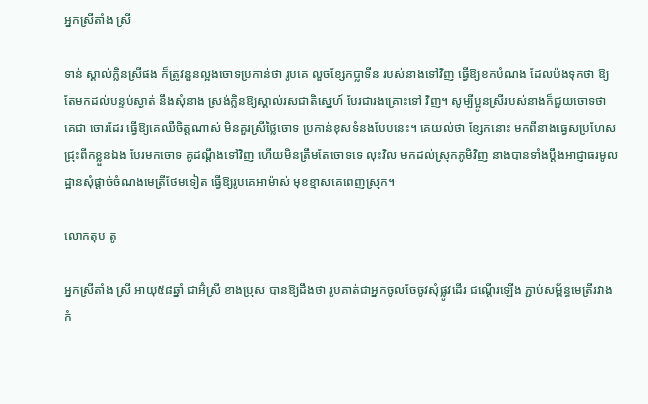អ្នកស្រីតាំង ស្រី

ទាន់ ស្គាល់ក្លិនស្រីផង ក៏ត្រូវនួនល្អងចោទប្រកាន់ថា រូបគេ លួចខ្សែកប្លាទីន របស់នាងទៅវិញ ធ្វើឱ្យខកបំណង ដែលប៉ងទុកថា ឱ្យតែមកដល់បន្ទប់ស្ងាត់ នឹងសុំនាង ស្រង់ក្លិនឱ្យស្គាល់រសជាតិស្នេហ៍ បែរជារងគ្រោះទៅ វិញ។ សូម្បីប្អូនស្រីរបស់នាងក៏ជួយចោទថា គេជា ចោរដែរ ធ្វើឱ្យគេឈឺចិត្តណាស់ មិនគួរស្រីថ្លៃចោទ ប្រកាន់ខុសទំនងបែបនេះ។ គេយល់ថា ខ្សែកនោះ មកពីនាងធ្វេសប្រហែសជ្រុះពីកខ្លួនឯង បែរមកចោទ គូដណ្តឹងទៅវិញ ហើយមិនត្រឹមតែចោទទេ លុះវិល មកដល់ស្រុកភូមិវិញ នាងបានទាំងប្តឹងអាជ្ញាធរមូលដ្ឋានសុំផ្តាច់ចំណងមេត្រីថែមទៀត ធ្វើឱ្យរូបគេអាម៉ាស់ មុខខ្មាសគេពេញស្រុក។

លោកតុប តូ

អ្នកស្រីតាំង ស្រី អាយុ៥៨ឆ្នាំ ជាអ៊ំស្រី ខាងប្រុស បានឱ្យដឹងថា រូបគាត់ជាអ្នកចូលចែចូវសុំផ្លូវដើរ ជណ្តើរឡើង ភ្ជាប់សម្ព័ន្ធមេត្រីរវាងកំ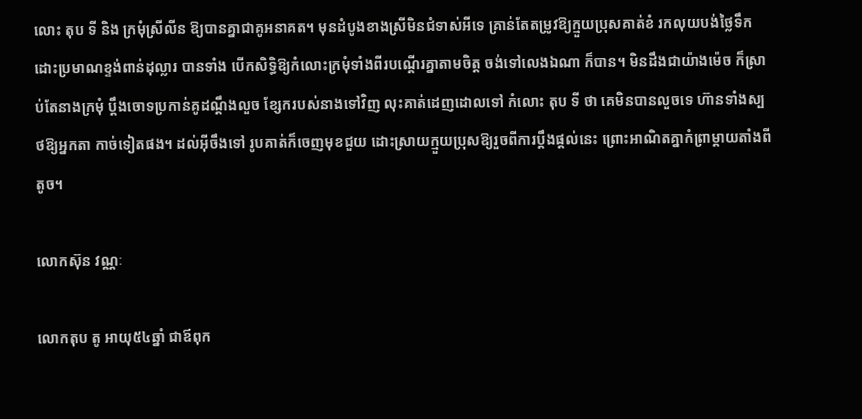លោះ តុប ទី និង ក្រមុំស្រីលីន ឱ្យបានគ្នាជាគូអនាគត។ មុនដំបូងខាងស្រីមិនជំទាស់អីទេ គ្រាន់តែតម្រូវឱ្យក្មួយប្រុសគាត់ខំ រកលុយបង់ថ្លៃទឹកដោះប្រមាណខ្ទង់ពាន់ដុល្លារ បានទាំង បើកសិទ្ធិឱ្យកំលោះក្រមុំទាំងពីរបណ្តើរគ្នាតាមចិត្ត ចង់ទៅលេងឯណា ក៏បាន។ មិនដឹងជាយ៉ាងម៉េច ក៏ស្រាប់តែនាងក្រមុំ ប្តឹងចោទប្រកាន់គូដណ្តឹងលួច ខ្សែករបស់នាងទៅវិញ លុះគាត់ដេញដោលទៅ កំលោះ តុប ទី ថា គេមិនបានលួចទេ ហ៊ានទាំងស្បថឱ្យអ្នកតា កាច់ទៀតផង។ ដល់អ៊ីចឹងទៅ រូបគាត់ក៏ចេញមុខជួយ ដោះស្រាយក្មួយប្រុសឱ្យរួចពីការប្តឹងផ្តល់នេះ ព្រោះអាណិតគ្នាកំព្រាម្តាយតាំងពីតូច។

លោកស៊ុន វណ្ណៈ

លោកតុប តូ អាយុ៥៤ឆ្នាំ ជាឪពុក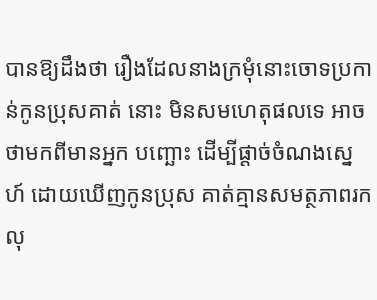បានឱ្យដឹងថា រឿងដែលនាងក្រមុំនោះចោទប្រកាន់កូនប្រុសគាត់ នោះ មិនសមហេតុផលទេ អាចថាមកពីមានអ្នក បញ្ឆោះ ដើម្បីផ្តាច់ចំណងស្នេហ៍ ដោយឃើញកូនប្រុស គាត់គ្មានសមត្ថភាពរកលុ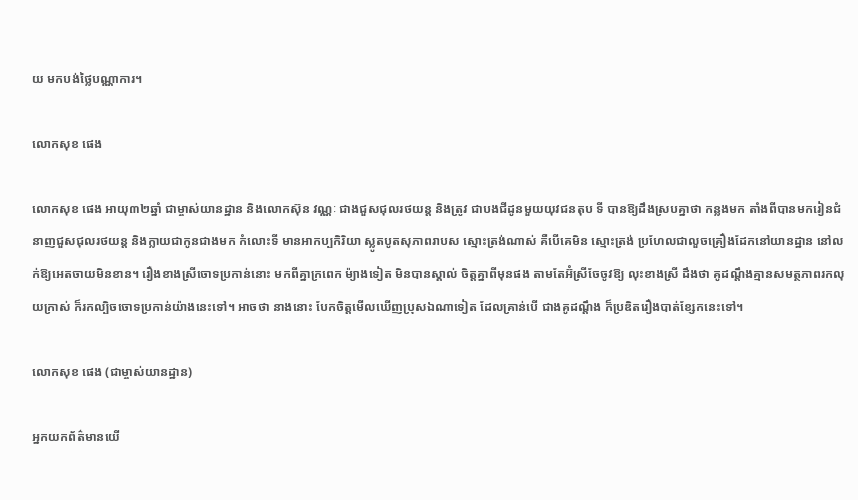យ មកបង់ថ្លៃបណ្ណាការ។

លោកសុខ ផេង

លោកសុខ ផេង អាយុ៣២ឆ្នាំ ជាម្ចាស់យានដ្ឋាន និងលោកស៊ុន វណ្ណៈ ជាងជួសជុលរថយន្ត និងត្រូវ ជាបងជីដូនមួយយុវជនតុប ទី បានឱ្យដឹងស្របគ្នាថា កន្លងមក តាំងពីបានមករៀនជំនាញជួសជុលរថយន្ត និងក្លាយជាកូនជាងមក កំលោះទី មានអាកប្បកិរិយា ស្លូតបូតសុភាពរាបស ស្មោះត្រង់ណាស់ គឺបើគេមិន ស្មោះត្រង់ ប្រហែលជាលួចគ្រឿងដែកនៅយានដ្ឋាន នៅលក់ឱ្យអេតចាយមិនខាន។ រឿងខាងស្រីចោទប្រកាន់នោះ មកពីគ្នាក្រពេក ម៉្យាងទៀត មិនបានស្គាល់ ចិត្តគ្នាពីមុនផង តាមតែអ៊ំស្រីចែចូវឱ្យ លុះខាងស្រី ដឹងថា គូដណ្តឹងគ្មានសមត្ថភាពរកលុយក្រាស់ ក៏រកល្បិចចោទប្រកាន់យ៉ាងនេះទៅ។ អាចថា នាងនោះ បែកចិត្តមើលឃើញប្រុសឯណាទៀត ដែលគ្រាន់បើ ជាងគូដណ្តឹង ក៏ប្រឌិតរឿងបាត់ខ្សែកនេះទៅ។

លោកសុខ ផេង (ជាម្ចាស់យានដ្ឋាន)

អ្នកយកព័ត៌មានយើ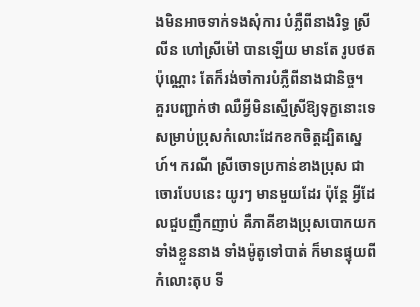ងមិនអាចទាក់ទងសុំការ បំភ្លឺពីនាងរិទ្ធ ស្រីលីន ហៅស្រីម៉ៅ បានឡើយ មានតែ រូបថតប៉ុណ្ណោះ តែក៏រង់ចាំការបំភ្លឺពីនាងជានិច្ច។
គួរបញ្ជាក់ថា ឈឺអ្វីមិនស្មើស្រីឱ្យទុក្ខនោះទេ សម្រាប់ប្រុសកំលោះដែកខកចិត្តដ្បិតស្នេហ៍។ ករណី ស្រីចោទប្រកាន់ខាងប្រុស ជាចោរបែបនេះ យូរៗ មានមួយដែរ ប៉ុន្តែ អ្វីដែលជួបញឹកញាប់ គឺភាគីខាងប្រុសបោកយកទាំងខ្លួននាង ទាំងម៉ូតូទៅបាត់ ក៏មានផ្ទុយពីកំលោះតុប ទី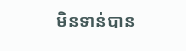មិនទាន់បាន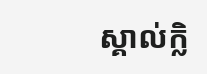ស្គាល់ក្លិ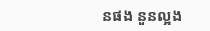នផង នួនល្អង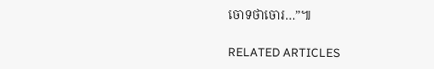ចោទថាចោរ…”៕

RELATED ARTICLES